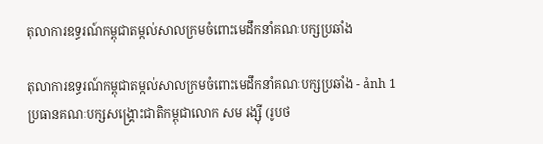តុលាការឧទ្ធរណ៍កម្ពុជាតម្កល់សាលក្រមចំពោះមេដឹកនាំគណៈបក្សប្រឆាំង

តុលាការឧទ្ធរណ៍កម្ពុជាតម្កល់សាលក្រមចំពោះមេដឹកនាំគណៈបក្សប្រឆាំង - ảnh 1
ប្រធានគណៈបក្សសង្គ្រោះជាតិកម្ពុជាលោក សម រង្ស៊ី (រូបថ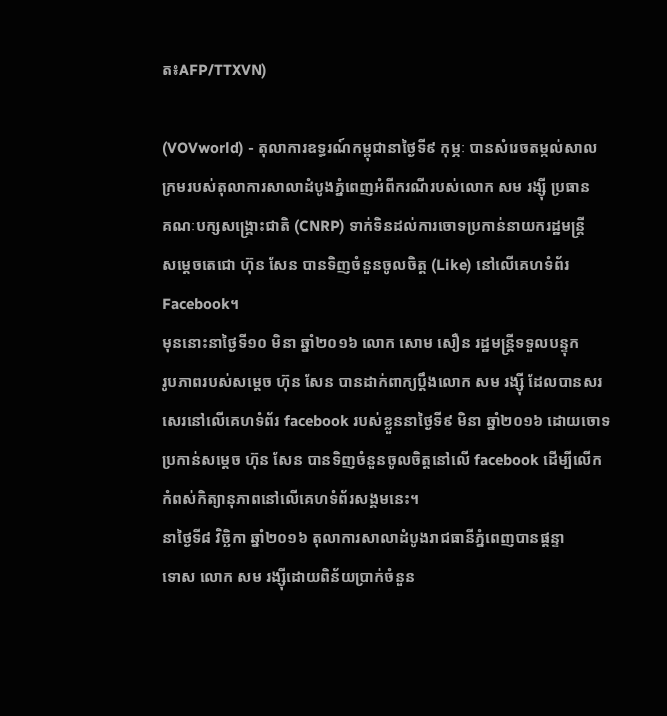ត៖AFP/TTXVN)

(VOVworld) - តុលាការឧទ្ធរណ៍កម្ពុជានាថ្ងៃទី៩ កុម្ភៈ បានសំរេចតម្កល់សាល
ក្រមរបស់តុលាការសាលាដំបូងភ្នំពេញអំពីករណីរបស់លោក សម រង្ស៊ី ប្រធាន
គណៈបក្សសង្គ្រោះជាតិ (CNRP) ទាក់ទិនដល់ការចោទប្រកាន់នាយករដ្ឋមន្ត្រី
សម្ដេចតេជោ ហ៊ុន សែន បានទិញចំនួនចូលចិត្ត (Like) នៅលើគេហទំព័រ
Facebook។
មុននោះនាថ្ងៃទី១០ មិនា ឆ្នាំ២០១៦ លោក សោម សឿន រដ្ឋមន្រ្តីទទួលបន្ទុក
រូបភាពរបស់សម្ដេច ហ៊ុន សែន បានដាក់ពាក្យប្ដឹងលោក សម រង្ស៊ី ដែលបានសរ
សេរនៅលើគេហទំព័រ facebook របស់ខ្លួននាថ្ងៃទី៩ មិនា ឆ្នាំ២០១៦ ដោយចោទ
ប្រកាន់សម្ដេច ហ៊ុន សែន បានទិញចំនួនចូលចិត្តនៅលើ facebook ដើម្បីលើក
កំពស់កិត្យានុភាពនៅលើគេហទំព័រសង្គមនេះ។
នាថ្ងៃទី៨ វិច្ឆិកា ឆ្នាំ២០១៦ តុលាការសាលាដំបូងរាជធានីភ្នំពេញបានផ្ដន្ទា
ទោស លោក សម រង្ស៊ីដោយពិន័យប្រាក់ចំនួន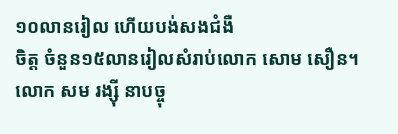១០លានរៀល ហើយបង់សងជំងឺ
ចិត្ត ចំនួន១៥លានរៀលសំរាប់លោក សោម សឿន។
លោក សម រង្ស៊ី នាបច្ចុ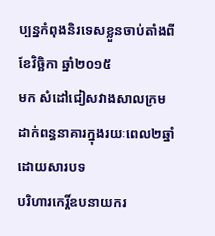ប្បន្នកំពុងនិរទេសខ្លួនចាប់តាំងពីខែវិច្ឆិកា ឆ្នាំ២០១៥
មក សំដៅជៀសវាងសាលក្រមដាក់ពន្ធនាគារក្នុងរយៈពេល២ឆ្នាំដោយសារបទ
បរិហារកេរ្តិ៍ឧបនាយករ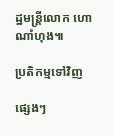ដ្ឋមន្រ្តីលោក ហោ ណាំហុង៕

ប្រតិកម្មទៅវិញ

ផ្សេងៗ